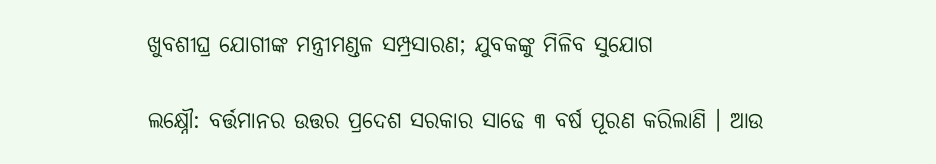ଖୁବଶୀଘ୍ର ଯୋଗୀଙ୍କ ମନ୍ତ୍ରୀମଣ୍ଡଳ ସମ୍ପ୍ରସାରଣ; ଯୁବକଙ୍କୁ ମିଳିବ ସୁଯୋଗ

ଲକ୍ଷ୍ନୌ: ବର୍ତ୍ତମାନର ଉତ୍ତର ପ୍ରଦେଶ ସରକାର ସାଢେ ୩ ବର୍ଷ ପୂରଣ କରିଲାଣି । ଆଉ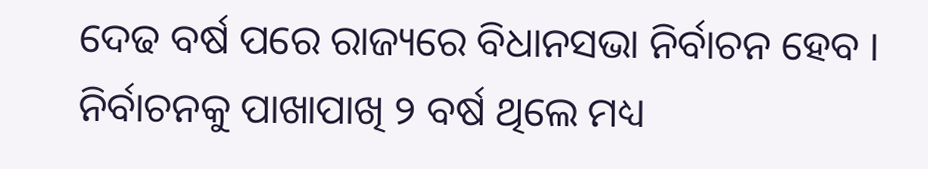ଦେଢ ବର୍ଷ ପରେ ରାଜ୍ୟରେ ବିଧାନସଭା ନିର୍ବାଚନ ହେବ । ନିର୍ବାଚନକୁ ପାଖାପାଖି ୨ ବର୍ଷ ଥିଲେ ମଧ୍ୟ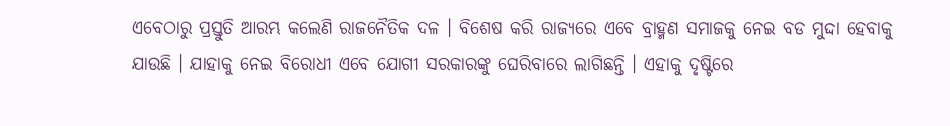ଏବେଠାରୁ ପ୍ରସ୍ତୁତି ଆରମ୍ଭ କଲେଣି ରାଜନୈତିକ ଦଳ । ବିଶେଷ କରି ରାଜ୍ୟରେ ଏବେ ବ୍ରାହ୍ମଣ ସମାଜକୁ ନେଇ ବଡ ମୁଦ୍ଦା ହେବାକୁ ଯାଉଛି । ଯାହାକୁ ନେଇ ବିରୋଧୀ ଏବେ ଯୋଗୀ ସରକାରଙ୍କୁ ଘେରିବାରେ ଲାଗିଛନ୍ତି । ଏହାକୁ ଦୃଷ୍ଟିରେ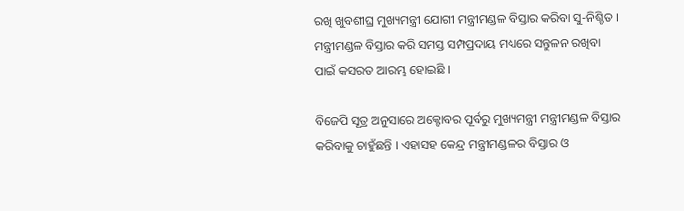ରଖି ଖୁବଶୀଘ୍ର ମୁଖ୍ୟମନ୍ତ୍ରୀ ଯୋଗୀ ମନ୍ତ୍ରୀମଣ୍ଡଳ ବିସ୍ତାର କରିବା ସୁ-ନିଶ୍ଚିତ । ମନ୍ତ୍ରୀମଣ୍ଡଳ ବିସ୍ତାର କରି ସମସ୍ତ ସମ୍ପପ୍ରଦାୟ ମଧ୍ୟରେ ସନ୍ତୁଳନ ରଖିବା ପାଇଁ କସରତ ଆରମ୍ଭ ହୋଇଛି ।

ବିଜେପି ସୂତ୍ର ଅନୁସାରେ ଅକ୍ଟୋବର ପୂର୍ବରୁ ମୁଖ୍ୟମନ୍ତ୍ରୀ ମନ୍ତ୍ରୀମଣ୍ଡଳ ବିସ୍ତାର କରିବାକୁ ଚାହୁଁଛନ୍ତି । ଏହାସହ କେନ୍ଦ୍ର ମନ୍ତ୍ରୀମଣ୍ଡଳର ବିସ୍ତାର ଓ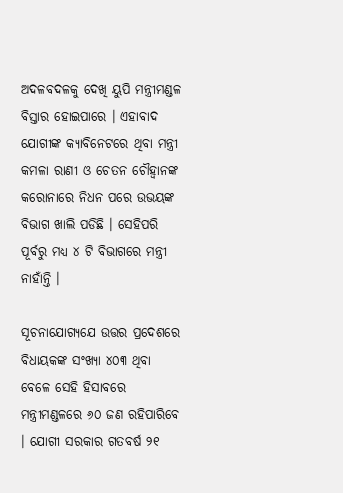ଅଦଳବଦଳକୁ ଦେଖି ୟୁପି ମନ୍ତ୍ରୀମଣ୍ଡଳ ବିସ୍ତାର ହୋଇପାରେ । ଏହାବାଦ ଯୋଗୀଙ୍କ କ୍ୟାବିନେଟରେ ଥିବା ମନ୍ତ୍ରୀ କମଳା ରାଣୀ ଓ ଚେତନ ଚୌହ୍ୱାନଙ୍କ କରୋନାରେ ନିଧନ ପରେ ଉଭୟଙ୍କ ବିଭାଗ ଖାଲି ପଡିଛି । ସେହିପରି ପୂର୍ବରୁ ମଧ୍ୟ ୪ ଟି ବିଭାଗରେ ମନ୍ତ୍ରୀ ନାହାଁନ୍ତି ।

ସୂଚନାଯୋଗ୍ୟଯେ ଉତ୍ତର ପ୍ରଦେଶରେ ବିଧାୟକଙ୍କ ସଂଖ୍ୟା ୪୦୩ ଥିବା ବେଳେ ସେହି ହିସାବରେ ମନ୍ତ୍ରୀମଣ୍ଡଳରେ ୬୦ ଜଣ ରହିପାରିବେ । ଯୋଗୀ ସରକାର ଗତବର୍ଷ ୨୧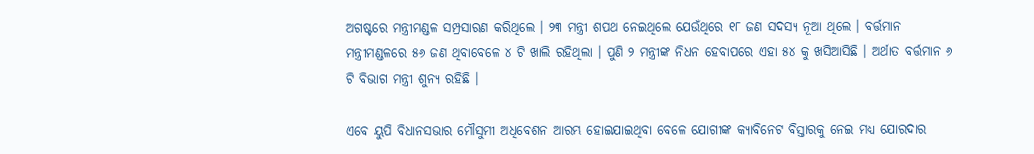ଅଗଷ୍ଟରେ ମନ୍ତ୍ରୀମଣ୍ଡଳ ସମ୍ପ୍ରସାରଣ କରିଥିଲେ । ୨୩ ମନ୍ତ୍ରୀ ଶପଥ ନେଇଥିଲେ ଯେଉଁଥିରେ ୧୮ ଜଣ ସଦସ୍ୟ ନୂଆ ଥିଲେ । ବର୍ତ୍ତମାନ ମନ୍ତ୍ରୀମଣ୍ଡଳରେ ୫୬ ଜଣ ଥିବାବେଳେ ୪ ଟି ଖାଲି ରହିଥିଲା । ପୁଣି ୨ ମନ୍ତ୍ରୀଙ୍କ ନିଧନ ହେବାପରେ ଏହା ୫୪ କୁ ଖସିଆସିଛି । ଅର୍ଥାତ ବର୍ତ୍ତମାନ ୬ ଟି ବିଭାଗ ମନ୍ତ୍ରୀ ଶୁନ୍ୟ ରହିଛି ।

ଏବେ ୟୁପି ବିଧାନସଭାର ମୌସୁମୀ ଅଧିବେଶନ ଆରମ୍ଭ ହୋଇଯାଇଥିବା ବେଳେ ଯୋଗୀଙ୍କ କ୍ୟାବିନେଟ ବିସ୍ତାରକୁ ନେଇ ମଧ୍ୟ ଯୋରଦାର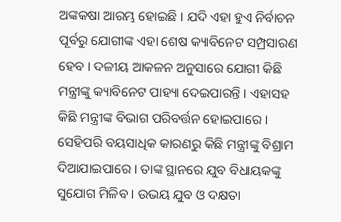ଅଙ୍କକଷା ଆରମ୍ଭ ହୋଇଛି । ଯଦି ଏହା ହୁଏ ନିର୍ବାଚନ ପୂର୍ବରୁ ଯୋଗୀଙ୍କ ଏହା ଶେଷ କ୍ୟାବିନେଟ ସମ୍ପ୍ରସାରଣ ହେବ । ଦଳୀୟ ଆକଳନ ଅନୁସାରେ ଯୋଗୀ କିଛି ମନ୍ତ୍ରୀଙ୍କୁ କ୍ୟାବିନେଟ ପାହ୍ୟା ଦେଇପାରନ୍ତି । ଏହାସହ କିଛି ମନ୍ତ୍ରୀଙ୍କ ବିଭାଗ ପରିବର୍ତ୍ତନ ହୋଇପାରେ । ସେହିପରି ବୟସାଧିକ କାରଣରୁ କିଛି ମନ୍ତ୍ରୀଙ୍କୁ ବିଶ୍ରାମ ଦିଆଯାଇପାରେ । ତାଙ୍କ ସ୍ଥାନରେ ଯୁବ ବିଧାୟକଙ୍କୁ ସୁଯୋଗ ମିଳିବ । ଉଭୟ ଯୁବ ଓ ଦକ୍ଷତା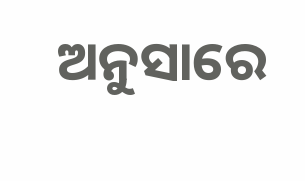ଅନୁସାରେ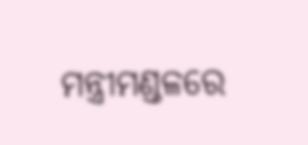ମନ୍ତ୍ରୀମଣ୍ଡଳରେ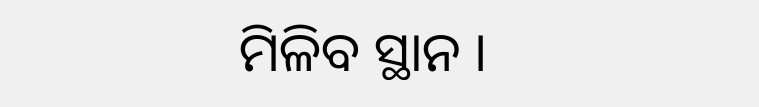ମିଳିବ ସ୍ଥାନ ।